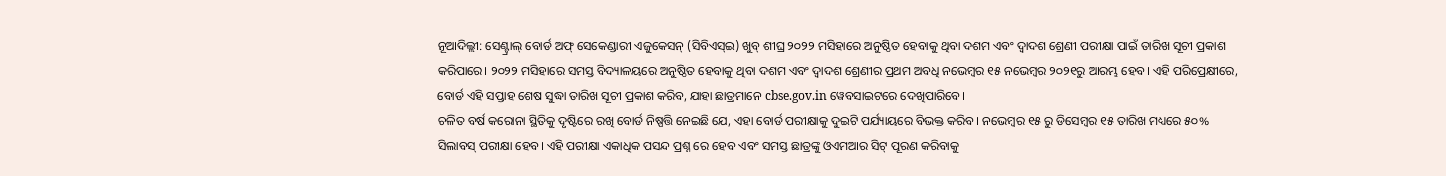ନୂଆଦିଲ୍ଲୀ: ସେଣ୍ଟ୍ରାଲ୍ ବୋର୍ଡ ଅଫ୍ ସେକେଣ୍ଡାରୀ ଏଜୁକେସନ୍ (ସିବିଏସ୍ଇ) ଖୁବ୍ ଶୀଘ୍ର ୨୦୨୨ ମସିହାରେ ଅନୁଷ୍ଠିତ ହେବାକୁ ଥିବା ଦଶମ ଏବଂ ଦ୍ଵାଦଶ ଶ୍ରେଣୀ ପରୀକ୍ଷା ପାଇଁ ତାରିଖ ସୂଚୀ ପ୍ରକାଶ କରିପାରେ। ୨୦୨୨ ମସିହାରେ ସମସ୍ତ ବିଦ୍ୟାଳୟରେ ଅନୁଷ୍ଠିତ ହେବାକୁ ଥିବା ଦଶମ ଏବଂ ଦ୍ଵାଦଶ ଶ୍ରେଣୀର ପ୍ରଥମ ଅବଧି ନଭେମ୍ବର ୧୫ ନଭେମ୍ବର ୨୦୨୧ରୁ ଆରମ୍ଭ ହେବ। ଏହି ପରିପ୍ରେକ୍ଷୀରେ, ବୋର୍ଡ ଏହି ସପ୍ତାହ ଶେଷ ସୁଦ୍ଧା ତାରିଖ ସୂଚୀ ପ୍ରକାଶ କରିବ, ଯାହା ଛାତ୍ରମାନେ cbse.gov.in ୱେବସାଇଟରେ ଦେଖିପାରିବେ।
ଚଳିତ ବର୍ଷ କରୋନା ସ୍ଥିତିକୁ ଦୃଷ୍ଟିରେ ରଖି ବୋର୍ଡ ନିଷ୍ପତ୍ତି ନେଇଛି ଯେ, ଏହା ବୋର୍ଡ ପରୀକ୍ଷାକୁ ଦୁଇଟି ପର୍ଯ୍ୟାୟରେ ବିଭକ୍ତ କରିବ। ନଭେମ୍ବର ୧୫ ରୁ ଡିସେମ୍ବର ୧୫ ତାରିଖ ମଧ୍ୟରେ ୫୦% ସିଲାବସ୍ ପରୀକ୍ଷା ହେବ। ଏହି ପରୀକ୍ଷା ଏକାଧିକ ପସନ୍ଦ ପ୍ରଶ୍ନ ରେ ହେବ ଏବଂ ସମସ୍ତ ଛାତ୍ରଙ୍କୁ ଓଏମଆର ସିଟ୍ ପୂରଣ କରିବାକୁ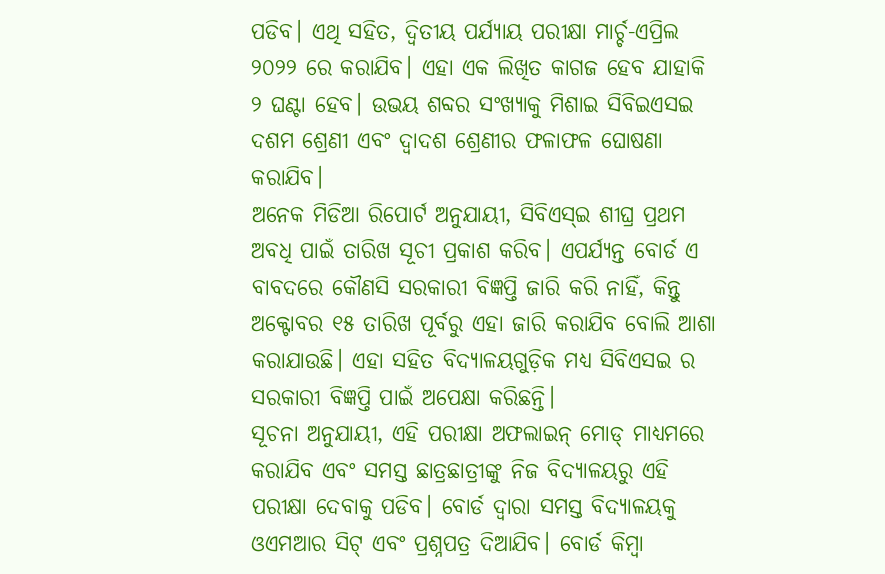ପଡିବ। ଏଥି ସହିତ, ଦ୍ୱିତୀୟ ପର୍ଯ୍ୟାୟ ପରୀକ୍ଷା ମାର୍ଚ୍ଚ-ଏପ୍ରିଲ ୨୦୨୨ ରେ କରାଯିବ। ଏହା ଏକ ଲିଖିତ କାଗଜ ହେବ ଯାହାକି ୨ ଘଣ୍ଟା ହେବ। ଉଭୟ ଶବ୍ଦର ସଂଖ୍ୟାକୁ ମିଶାଇ ସିବିଇଏସଇ ଦଶମ ଶ୍ରେଣୀ ଏବଂ ଦ୍ଵାଦଶ ଶ୍ରେଣୀର ଫଳାଫଳ ଘୋଷଣା କରାଯିବ।
ଅନେକ ମିଡିଆ ରିପୋର୍ଟ ଅନୁଯାୟୀ, ସିବିଏସ୍ଇ ଶୀଘ୍ର ପ୍ରଥମ ଅବଧି ପାଇଁ ତାରିଖ ସୂଚୀ ପ୍ରକାଶ କରିବ। ଏପର୍ଯ୍ୟନ୍ତ ବୋର୍ଡ ଏ ବାବଦରେ କୌଣସି ସରକାରୀ ବିଜ୍ଞପ୍ତି ଜାରି କରି ନାହିଁ, କିନ୍ତୁ ଅକ୍ଟୋବର ୧୫ ତାରିଖ ପୂର୍ବରୁ ଏହା ଜାରି କରାଯିବ ବୋଲି ଆଶା କରାଯାଉଛି। ଏହା ସହିତ ବିଦ୍ୟାଳୟଗୁଡ଼ିକ ମଧ୍ୟ ସିବିଏସଇ ର ସରକାରୀ ବିଜ୍ଞପ୍ତି ପାଇଁ ଅପେକ୍ଷା କରିଛନ୍ତି।
ସୂଚନା ଅନୁଯାୟୀ, ଏହି ପରୀକ୍ଷା ଅଫଲାଇନ୍ ମୋଡ୍ ମାଧ୍ୟମରେ କରାଯିବ ଏବଂ ସମସ୍ତ ଛାତ୍ରଛାତ୍ରୀଙ୍କୁ ନିଜ ବିଦ୍ୟାଳୟରୁ ଏହି ପରୀକ୍ଷା ଦେବାକୁ ପଡିବ। ବୋର୍ଡ ଦ୍ୱାରା ସମସ୍ତ ବିଦ୍ୟାଳୟକୁ ଓଏମଆର ସିଟ୍ ଏବଂ ପ୍ରଶ୍ନପତ୍ର ଦିଆଯିବ। ବୋର୍ଡ କିମ୍ବା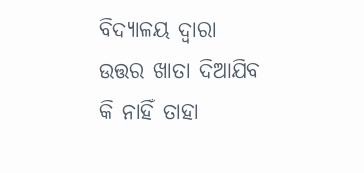ବିଦ୍ୟାଳୟ ଦ୍ୱାରା ଉତ୍ତର ଖାତା ଦିଆଯିବ କି ନାହିଁ ତାହା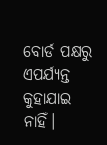ବୋର୍ଡ ପକ୍ଷରୁ ଏପର୍ଯ୍ୟନ୍ତ କୁହାଯାଇ ନାହିଁ।